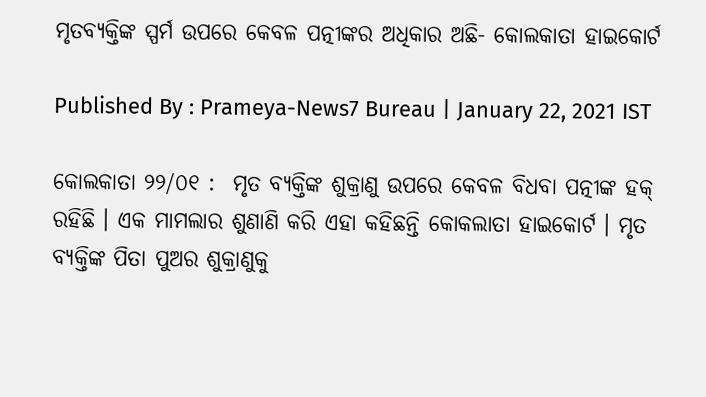ମୃତବ୍ୟକ୍ତିଙ୍କ ସ୍ପର୍ମ ଉପରେ କେବଳ ପତ୍ନୀଙ୍କର ଅଧିକାର ଅଛି- କୋଲକାତା ହାଇକୋର୍ଟ

Published By : Prameya-News7 Bureau | January 22, 2021 IST

କୋଲକାତା ୨୨/୦୧ :  ମୃତ ବ୍ୟକ୍ତିଙ୍କ ଶୁକ୍ରାଣୁ ଉପରେ କେବଳ ବିଧବା ପତ୍ନୀଙ୍କ ହକ୍ ରହିଛି । ଏକ ମାମଲାର ଶୁଣାଣି କରି ଏହା କହିଛନ୍ତି କୋକଲାତା ହାଇକୋର୍ଟ । ମୃତ ବ୍ୟକ୍ତିଙ୍କ ପିତା ପୁଅର ଶୁକ୍ରାଣୁକୁ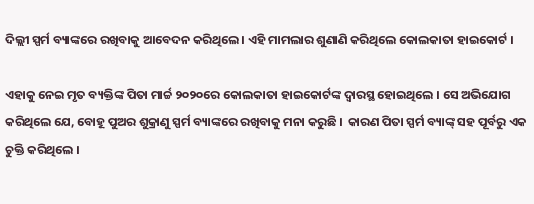ଦିଲ୍ଲୀ ସ୍ପର୍ମ ବ୍ୟାଙ୍କରେ ରଖିବାକୁ ଆବେଦନ କରିଥିଲେ । ଏହି ମାମଲାର ଶୁଣାଣି କରିଥିଲେ କୋଲକାତା ହାଇକୋର୍ଟ ।

ଏହାକୁ ନେଇ ମୃତ ବ୍ୟକ୍ତିଙ୍କ ପିତା ମାର୍ଚ୍ଚ ୨୦୨୦ରେ କୋଲକାତା ହାଇକୋର୍ଟଙ୍କ ଦ୍ୱାରସ୍ଥ ହୋଇଥିଲେ । ସେ ଅଭିଯୋଗ କରିଥିଲେ ଯେ, ବୋହୂ ପୁଅର ଶୁକ୍ରାଣୁ ସ୍ପର୍ମ ବ୍ୟାଙ୍କରେ ରଖିବାକୁ ମନା କରୁଛି ।  କାରଣ ପିତା ସ୍ପର୍ମ ବ୍ୟାଙ୍କ୍ ସହ ପୂର୍ବରୁ ଏକ ଚୁକ୍ତି କରିଥିଲେ ।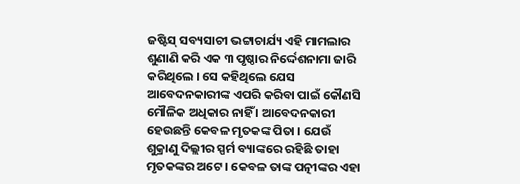ଜଷ୍ଟିସ୍ ସବ୍ୟସାଚୀ ଭଟ୍ଟାଚାର୍ଯ୍ୟ ଏହି ମାମଲାର ଶୁଣାଣି କରି ଏକ ୩ ପୃଷ୍ଠାର ନିର୍ଦ୍ଦେଶନାମା ଜାରି କରିଥିଲେ । ସେ କହିଥିଲେ ଯେସ ଆବେଦନକାରୀଙ୍କ ଏପରି କରିବା ପାଇଁ କୌଣସି ମୌଳିକ ଅଧିକାର ନାହିଁ । ଆବେଦନକାରୀ ହେଉଛନ୍ତି କେବଳ ମୃତକଙ୍କ ପିତା । ଯେଉଁ ଶୁକ୍ରାଣୁ ଦିଲ୍ଲୀର ସ୍ପର୍ମ ବ୍ୟାଙ୍କରେ ରହିଛି ତାହା ମୃତକଙ୍କର ଅଟେ । କେବଳ ତାଙ୍କ ପତ୍ନୀଙ୍କର ଏହା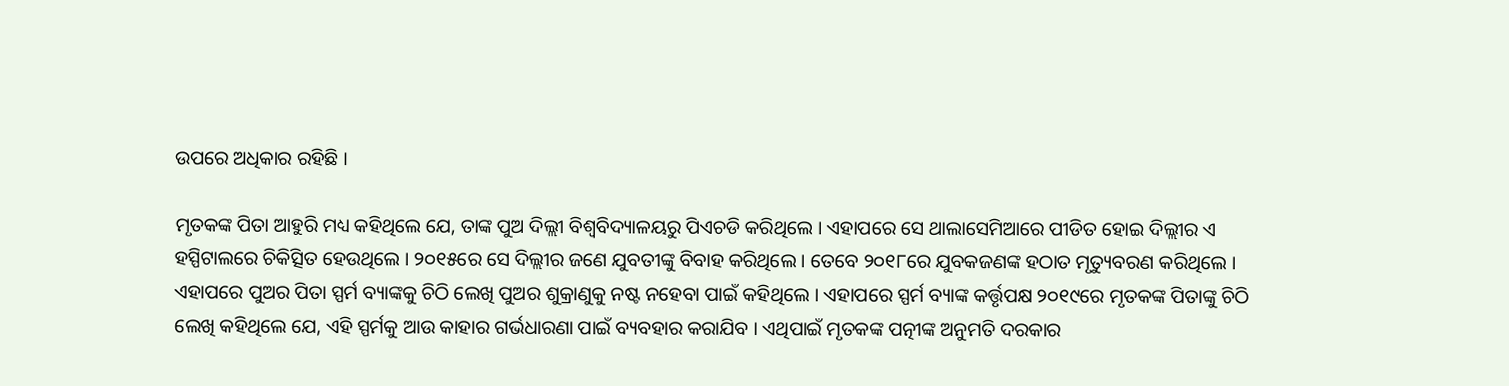ଉପରେ ଅଧିକାର ରହିଛି ।

ମୃତକଙ୍କ ପିତା ଆହୁରି ମଧ୍ୟ କହିଥିଲେ ଯେ, ତାଙ୍କ ପୁଅ ଦିଲ୍ଲୀ ବିଶ୍ୱବିଦ୍ୟାଳୟରୁ ପିଏଚଡି କରିଥିଲେ । ଏହାପରେ ସେ ଥାଲାସେମିଆରେ ପୀଡିତ ହୋଇ ଦିଲ୍ଲୀର ଏ ହସ୍ପିଟାଲରେ ଚିକିତ୍ସିତ ହେଉଥିଲେ । ୨୦୧୫ରେ ସେ ଦିଲ୍ଲୀର ଜଣେ ଯୁବତୀଙ୍କୁ ବିବାହ କରିଥିଲେ । ତେବେ ୨୦୧୮ରେ ଯୁବକଜଣଙ୍କ ହଠାତ ମୃତ୍ୟୁବରଣ କରିଥିଲେ । ଏହାପରେ ପୁଅର ପିତା ସ୍ପର୍ମ ବ୍ୟାଙ୍କକୁ ଚିଠି ଲେଖି ପୁଅର ଶୁକ୍ରାଣୁକୁ ନଷ୍ଟ ନହେବା ପାଇଁ କହିଥିଲେ । ଏହାପରେ ସ୍ପର୍ମ ବ୍ୟାଙ୍କ କର୍ତ୍ତୃପକ୍ଷ ୨୦୧୯ରେ ମୃତକଙ୍କ ପିତାଙ୍କୁ ଚିଠି ଲେଖି କହିଥିଲେ ଯେ, ଏହି ସ୍ପର୍ମକୁ ଆଉ କାହାର ଗର୍ଭଧାରଣା ପାଇଁ ବ୍ୟବହାର କରାଯିବ । ଏଥିପାଇଁ ମୃତକଙ୍କ ପତ୍ନୀଙ୍କ ଅନୁମତି ଦରକାର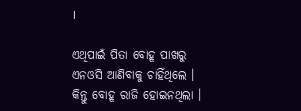।

ଏଥିପାଇଁ ପିତା ବୋହୂ ପାଖରୁ ଏନଓସି ଆଣିବାକୁ ଚାହିଁଥିଲେ । କିନ୍ତୁ ବୋହୂ ରାଜି ହୋଇନଥିଲା ।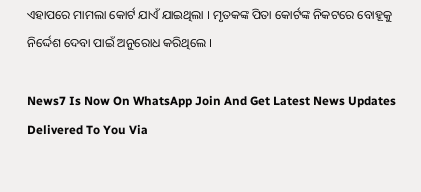ଏହାପରେ ମାମଲା କୋର୍ଟ ଯାଏଁ ଯାଇଥିଲା । ମୃତକଙ୍କ ପିତା କୋର୍ଟଙ୍କ ନିକଟରେ ବୋହୂକୁ ନିର୍ଦ୍ଦେଶ ଦେବା ପାଇଁ ଅନୁରୋଧ କରିଥିଲେ ।

News7 Is Now On WhatsApp Join And Get Latest News Updates Delivered To You Via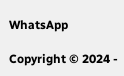WhatsApp

Copyright © 2024 -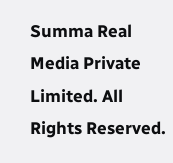Summa Real Media Private Limited. All Rights Reserved.